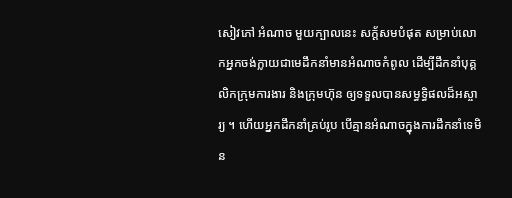សៀវភៅ អំណាច មួយក្បាលនេះ សក្ត័សមបំផុត សម្រាប់លោកអ្នកចង់ក្លាយជាមេដឹកនាំមានអំណាចកំពូល ដើម្បីដឹកនាំបុគ្គលិកក្រុមការងារ និងក្រុមហ៊ុន ឲ្យទទួលបានសម្ធទ្ធិផលដ៏អស្ចារ្យ ។ ហើយអ្នកដឹកនាំគ្រប់រូប បើគ្មានអំណាចក្នុងការដឹកនាំទេមិន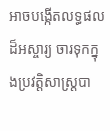អាចបង្កើតលទ្ធផលដ៏អស្ចារ្យ ចារទុកក្នុងប្រវត្តិសាស្រ្តបា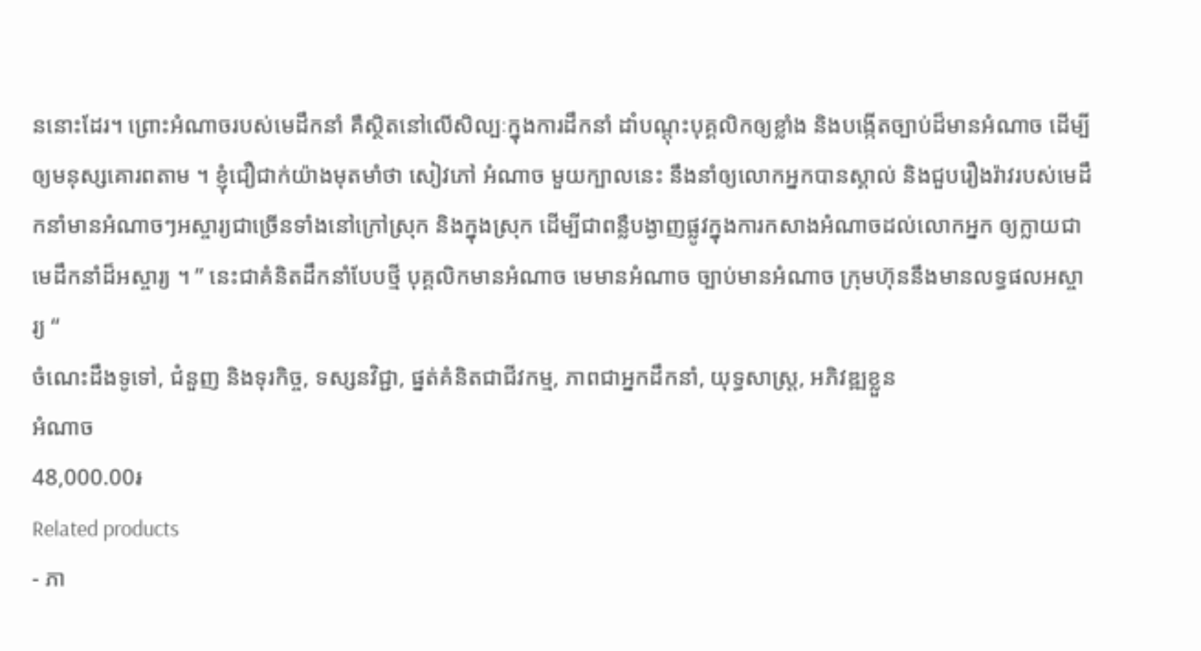ននោះដែរ។ ព្រោះអំណាចរបស់មេដឹកនាំ គឺស្ថិតនៅលើសិល្បៈក្នុងការដឹកនាំ ដាំបណ្តុះបុគ្គលិកឲ្យខ្លាំង និងបង្កើតច្បាប់ដ៏មានអំណាច ដើម្បីឲ្យមនុស្សគោរពតាម ។ ខ្ញុំជឿជាក់យ៉ាងមុតមាំថា សៀវភៅ អំណាច មួយក្បាលនេះ នឹងនាំឲ្យលោកអ្នកបានស្គាល់ និងជួបរឿងរ៉ាវរបស់មេដឹកនាំមានអំណាចៗអស្ចារ្យជាច្រើនទាំងនៅក្រៅស្រុក និងក្នុងស្រុក ដើម្បីជាពន្លឺបង្ងាញផ្លូវក្នុងការកសាងអំណាចដល់លោកអ្នក ឲ្យក្លាយជាមេដឹកនាំដ៏អស្ចារ្យ ។ ” នេះជាគំនិតដឹកនាំបែបថ្មី បុគ្គលិកមានអំណាច មេមានអំណាច ច្បាប់មានអំណាច ក្រុមហ៊ុននឹងមានលទ្ធផលអស្ចារ្យ “
ចំណេះដឹងទូទៅ, ជំនួញ និងទុរកិច្ច, ទស្សនវិជ្ជា, ផ្នត់គំនិតជាជីវកម្ម, ភាពជាអ្នកដឹកនាំ, យុទ្ធសាស្ត្រ, អភិវឌ្ឍខ្លួន
អំណាច
48,000.00៛
Related products
- ភា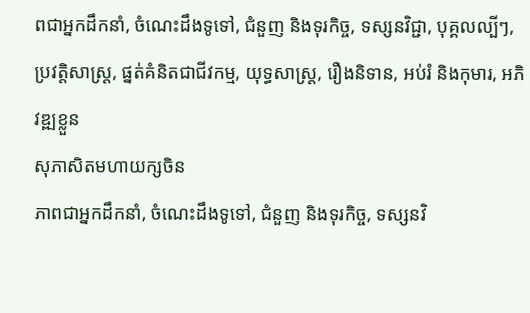ពជាអ្នកដឹកនាំ, ចំណេះដឹងទូទៅ, ជំនួញ និងទុរកិច្ច, ទស្សនវិជ្ជា, បុគ្គលល្បីៗ, ប្រវត្តិសាស្ត្រ, ផ្នត់គំនិតជាជីវកម្ម, យុទ្ធសាស្ត្រ, រឿងនិទាន, អប់រំ និងកុមារ, អភិវឌ្ឍខ្លួន
សុភាសិតមហាយក្សចិន
ភាពជាអ្នកដឹកនាំ, ចំណេះដឹងទូទៅ, ជំនួញ និងទុរកិច្ច, ទស្សនវិ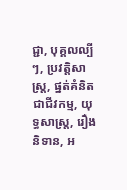ជ្ជា, បុគ្គលល្បីៗ, ប្រវត្តិសាស្ត្រ, ផ្នត់គំនិតជាជីវកម្ម, យុទ្ធសាស្ត្រ, រឿងនិទាន, អ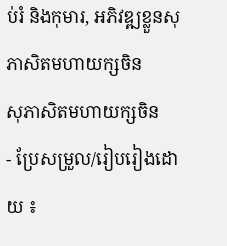ប់រំ និងកុមារ, អភិវឌ្ឍខ្លួនសុភាសិតមហាយក្សចិន
សុភាសិតមហាយក្សចិន
- ប្រែសម្រួល/រៀបរៀងដោយ ៖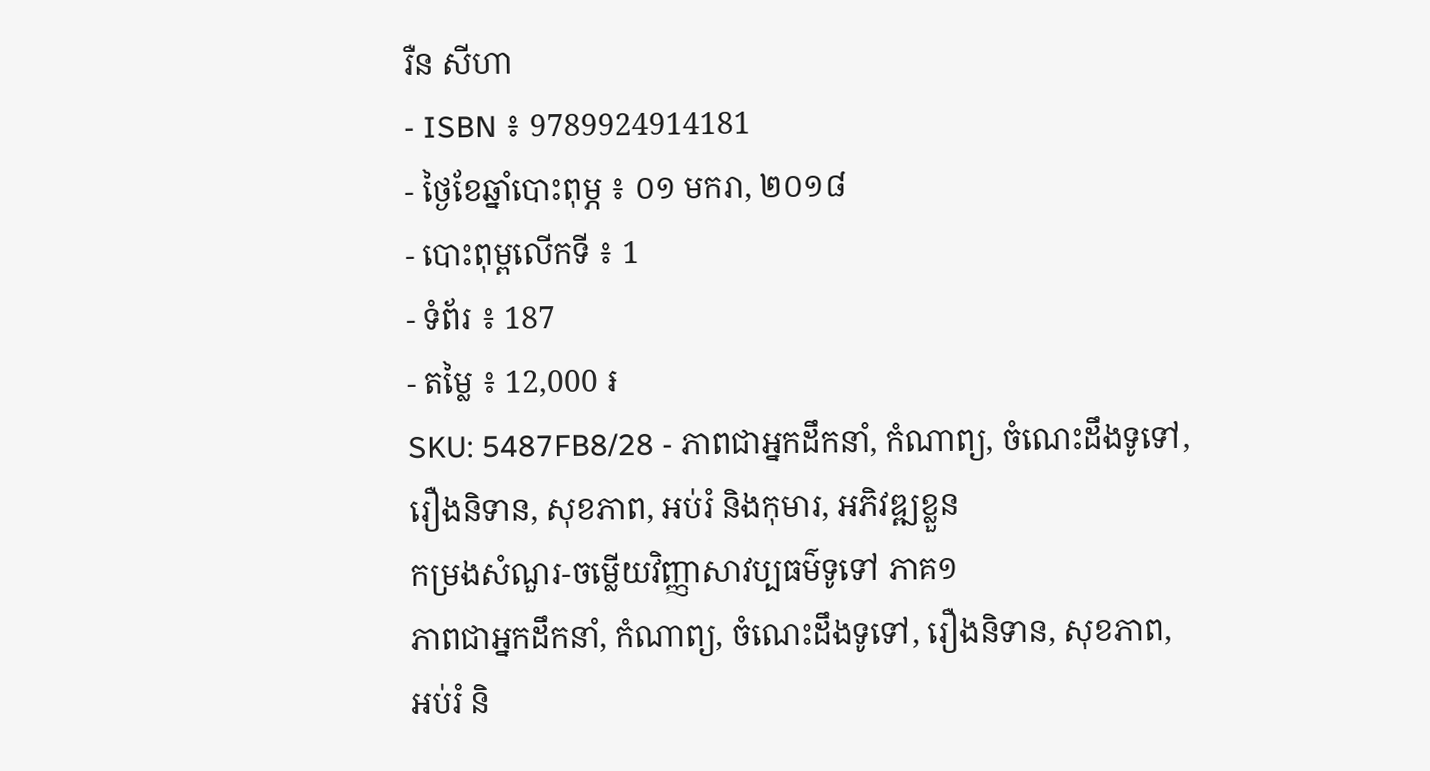រឺន សីហា
- ISBN ៖ 9789924914181
- ថ្ងៃខែឆ្នាំបោះពុម្ភ ៖ ០១ មករា, ២០១៨
- បោះពុម្ពលើកទី ៖ 1
- ទំព័រ ៖ 187
- តម្លៃ ៖ 12,000 ៛
SKU: 5487FB8/28 - ភាពជាអ្នកដឹកនាំ, កំណាព្យ, ចំណេះដឹងទូទៅ, រឿងនិទាន, សុខភាព, អប់រំ និងកុមារ, អភិវឌ្ឍខ្លួន
កម្រងសំណួរ-ចម្លើយវិញ្ញាសាវប្បធម៌ទូទៅ ភាគ១
ភាពជាអ្នកដឹកនាំ, កំណាព្យ, ចំណេះដឹងទូទៅ, រឿងនិទាន, សុខភាព, អប់រំ និ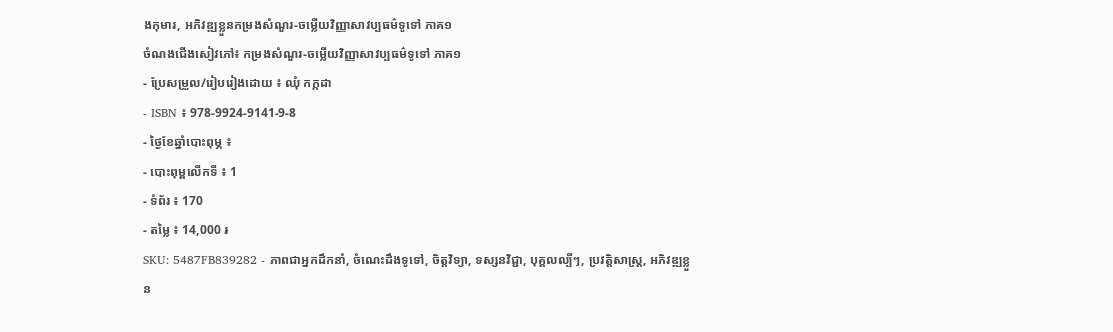ងកុមារ, អភិវឌ្ឍខ្លួនកម្រងសំណួរ-ចម្លើយវិញ្ញាសាវប្បធម៌ទូទៅ ភាគ១
ចំណងជើងសៀវភៅ៖ កម្រងសំណួរ-ចម្លើយវិញ្ញាសាវប្បធម៌ទូទៅ ភាគ១
- ប្រែសម្រួល/រៀបរៀងដោយ ៖ ឈុំ កក្កដា
- ISBN ៖ 978-9924-9141-9-8
- ថ្ងៃខែឆ្នាំបោះពុម្ភ ៖
- បោះពុម្ពលើកទី ៖ 1
- ទំព័រ ៖ 170
- តម្លៃ ៖ 14,000 ៛
SKU: 5487FB839282 - ភាពជាអ្នកដឹកនាំ, ចំណេះដឹងទូទៅ, ចិត្តវិទ្យា, ទស្សនវិជ្ជា, បុគ្គលល្បីៗ, ប្រវត្តិសាស្ត្រ, អភិវឌ្ឍខ្លួន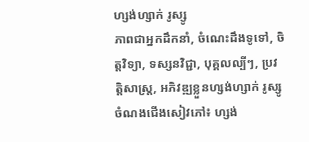ហ្សង់ហ្សាក់ រូស្សូ
ភាពជាអ្នកដឹកនាំ, ចំណេះដឹងទូទៅ, ចិត្តវិទ្យា, ទស្សនវិជ្ជា, បុគ្គលល្បីៗ, ប្រវត្តិសាស្ត្រ, អភិវឌ្ឍខ្លួនហ្សង់ហ្សាក់ រូស្សូ
ចំណងជើងសៀវភៅ៖ ហ្សង់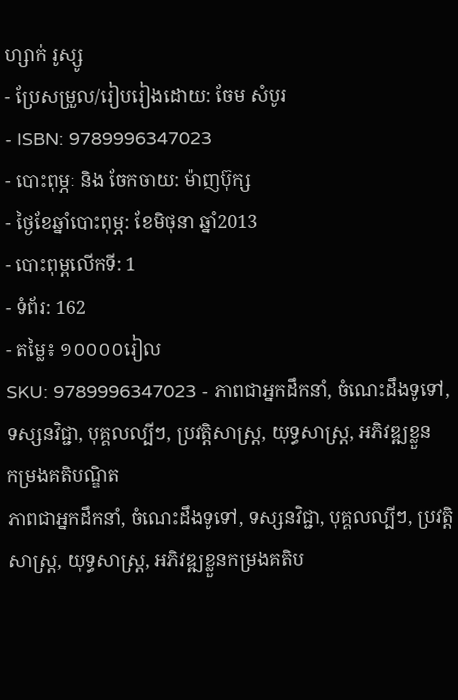ហ្សាក់ រូស្សូ
- ប្រែសម្រួល/រៀបរៀងដោយ: ចែម សំបូរ
- ISBN: 9789996347023
- បោះពុម្ភៈ និង ចែកចាយ: ម៉ាញប៊ុក្ស
- ថ្ងៃខែឆ្នាំបោះពុម្ភ: ខែមិថុនា ឆ្នាំ2013
- បោះពុម្ពលើកទី: 1
- ទំព័រ: 162
- តម្លៃ៖ ១០០០០រៀល
SKU: 9789996347023 - ភាពជាអ្នកដឹកនាំ, ចំណេះដឹងទូទៅ, ទស្សនវិជ្ជា, បុគ្គលល្បីៗ, ប្រវត្តិសាស្ត្រ, យុទ្ធសាស្ត្រ, អភិវឌ្ឍខ្លួន
កម្រងគតិបណ្ឌិត
ភាពជាអ្នកដឹកនាំ, ចំណេះដឹងទូទៅ, ទស្សនវិជ្ជា, បុគ្គលល្បីៗ, ប្រវត្តិសាស្ត្រ, យុទ្ធសាស្ត្រ, អភិវឌ្ឍខ្លួនកម្រងគតិប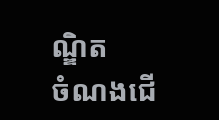ណ្ឌិត
ចំណងជើ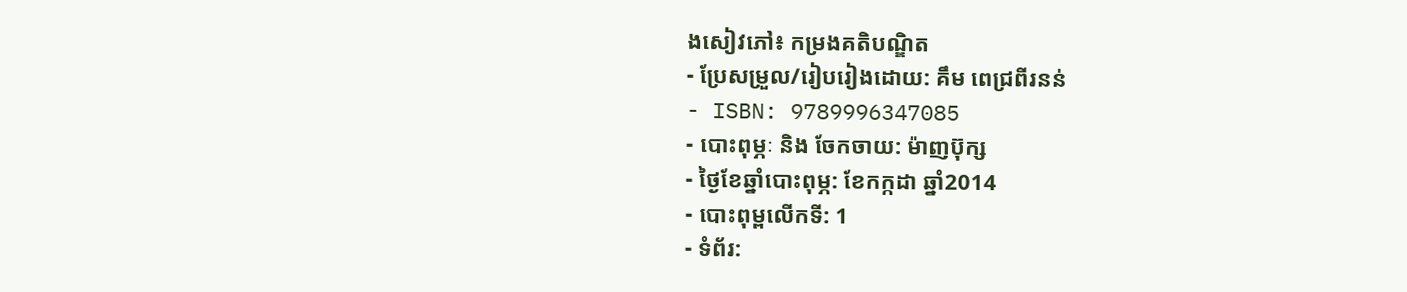ងសៀវភៅ៖ កម្រងគតិបណ្ឌិត
- ប្រែសម្រួល/រៀបរៀងដោយ: គឹម ពេជ្រពីរនន់
- ISBN: 9789996347085
- បោះពុម្ភៈ និង ចែកចាយ: ម៉ាញប៊ុក្ស
- ថ្ងៃខែឆ្នាំបោះពុម្ភ: ខែកក្កដា ឆ្នាំ2014
- បោះពុម្ពលើកទី: 1
- ទំព័រ: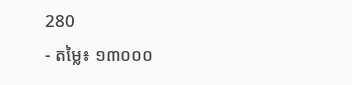280
- តម្លៃ៖ ១៣០០០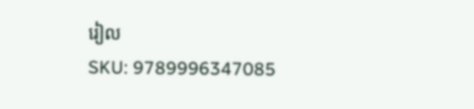រៀល
SKU: 9789996347085